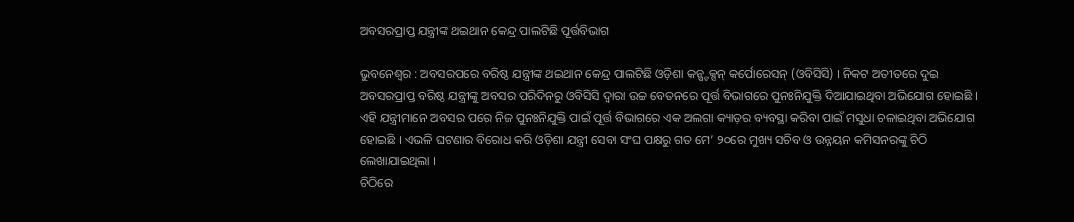ଅବସରପ୍ରାପ୍ତ ଯନ୍ତ୍ରୀଙ୍କ ଥଇଥାନ କେନ୍ଦ୍ର ପାଲଟିଛି ପୂର୍ତ୍ତବିଭାଗ

ଭୁବନେଶ୍ୱର : ଅବସରପରେ ବରିଷ୍ଠ ଯନ୍ତ୍ରୀଙ୍କ ଥଇଥାନ କେନ୍ଦ୍ର ପାଲଟିଛି ଓଡ଼ିଶା କନ୍ଷ୍ଟକ୍ସନ୍ କର୍ପୋରେସନ୍ (ଓବିସିସି) । ନିକଟ ଅତୀତରେ ଦୁଇ ଅବସରପ୍ରାପ୍ତ ବରିଷ୍ଠ ଯନ୍ତ୍ରୀଙ୍କୁ ଅବସର ପରିଦିନରୁ ଓବିସିସି ଦ୍ୱାରା ଉଚ୍ଚ ବେତନରେ ପୂର୍ତ୍ତ ବିଭାଗରେ ପୁନଃନିଯୁକ୍ତି ଦିଆଯାଇଥିବା ଅଭିଯୋଗ ହୋଇଛି । ଏହି ଯନ୍ତ୍ରୀମାନେ ଅବସର ପରେ ନିଜ ପୁନଃନିଯୁକ୍ତି ପାଇଁ ପୂର୍ତ୍ତ ବିଭାଗରେ ଏକ ଅଲଗା କ୍ୟାଡ଼ର ବ୍ୟବସ୍ଥା କରିବା ପାଇଁ ମସୁଧା ଚଳାଇଥିବା ଅଭିଯୋଗ ହୋଇଛି । ଏଭଳି ଘଟଣାର ବିରୋଧ କରି ଓଡ଼ିଶା ଯନ୍ତ୍ରୀ ସେବା ସଂଘ ପକ୍ଷରୁ ଗତ ମେ’ ୨୦ରେ ମୁଖ୍ୟ ସଚିବ ଓ ଉନ୍ନୟନ କମିସନରଙ୍କୁ ଚିଠି  ଲେଖାଯାଇଥିଲା ।
ଚିଠିରେ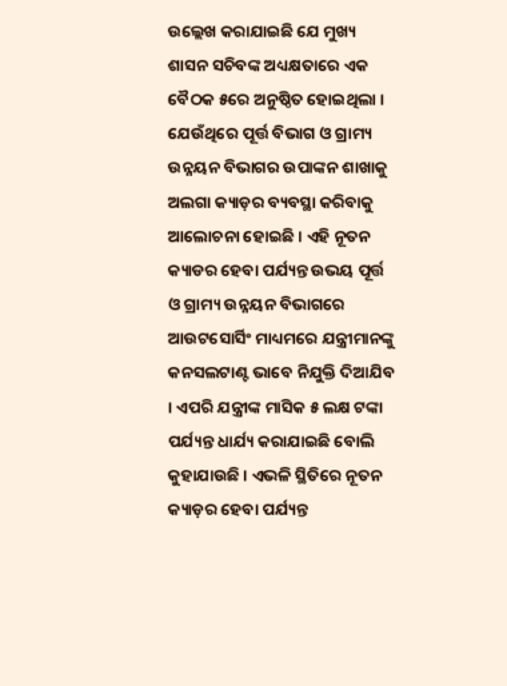ଉଲ୍ଲେଖ କରାଯାଇଛି ଯେ ମୁଖ୍ୟ ଶାସନ ସଚିବଙ୍କ ଅଧ୍ୟକ୍ଷତାରେ ଏକ ବୈଠକ ୫ରେ ଅନୁଷ୍ଠିତ ହୋଇଥିଲା । ଯେଉଁଥିରେ ପୂର୍ତ୍ତ ବିଭାଗ ଓ ଗ୍ରାମ୍ୟ ଉନ୍ନୟନ ବିଭାଗର ଉପାଙ୍କନ ଶାଖାକୁ ଅଲଗା କ୍ୟାଡ଼ର ବ୍ୟବସ୍ଥା କରିବାକୁ ଆଲୋଚନା ହୋଇଛି । ଏହି ନୂତନ କ୍ୟାଡର ହେବା ପର୍ଯ୍ୟନ୍ତ ଉଭୟ ପୂର୍ତ୍ତ ଓ ଗ୍ରାମ୍ୟ ଉନ୍ନୟନ ବିଭାଗରେ ଆଉଟସୋର୍ସିଂ ମାଧ୍ୟମରେ ଯନ୍ତ୍ରୀମାନଙ୍କୁ କନସଲଟାଣ୍ଟ ଭାବେ ନିଯୁକ୍ତି ଦିଆଯିବ । ଏପରି ଯନ୍ତ୍ରୀଙ୍କ ମାସିକ ୫ ଲକ୍ଷ ଟଙ୍କା ପର୍ଯ୍ୟନ୍ତ ଧାର୍ଯ୍ୟ କରାଯାଇଛି ବୋଲି କୁହାଯାଉଛି । ଏଭଳି ସ୍ଥିତିରେ ନୂତନ କ୍ୟାଡ଼ର ହେବା ପର୍ଯ୍ୟନ୍ତ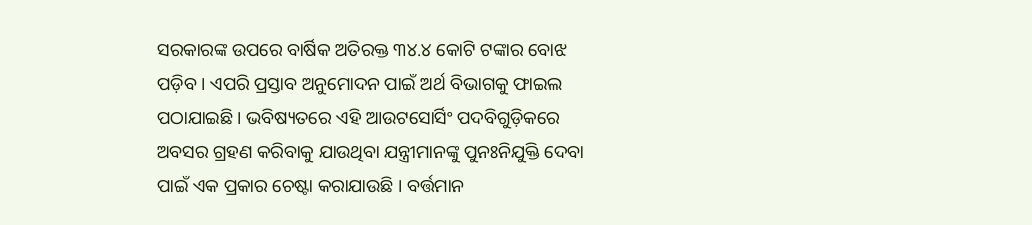ସରକାରଙ୍କ ଉପରେ ବାର୍ଷିକ ଅତିରକ୍ତ ୩୪.୪ କୋଟି ଟଙ୍କାର ବୋଝ ପଡ଼ିବ । ଏପରି ପ୍ରସ୍ତାବ ଅନୁମୋଦନ ପାଇଁ ଅର୍ଥ ବିଭାଗକୁ ଫାଇଲ ପଠାଯାଇଛି । ଭବିଷ୍ୟତରେ ଏହି ଆଉଟସୋର୍ସିଂ ପଦବିଗୁଡ଼ିକରେ ଅବସର ଗ୍ରହଣ କରିବାକୁ ଯାଉଥିବା ଯନ୍ତ୍ରୀମାନଙ୍କୁ ପୁନଃନିଯୁକ୍ତି ଦେବା ପାଇଁ ଏକ ପ୍ରକାର ଚେଷ୍ଟା କରାଯାଉଛି । ବର୍ତ୍ତମାନ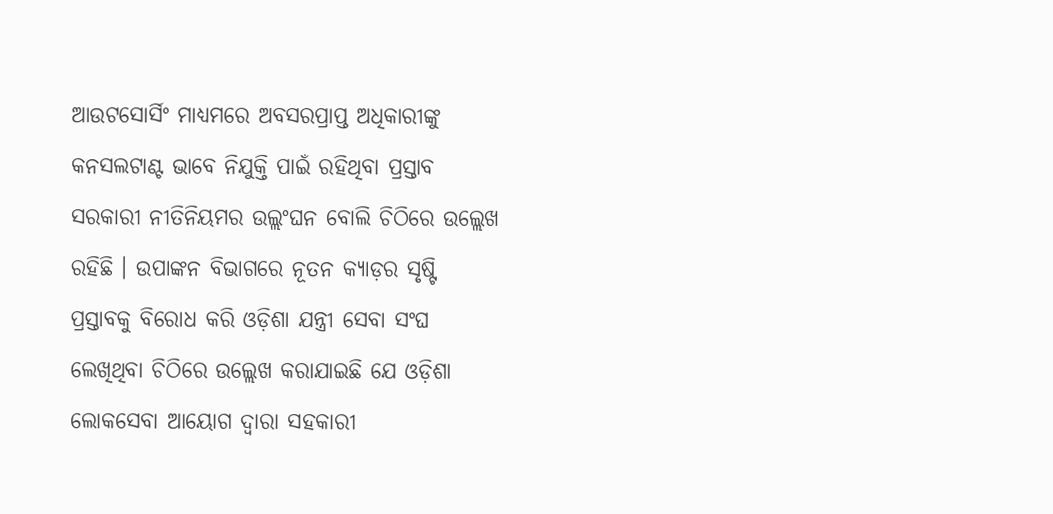ଆଉଟସୋର୍ସିଂ ମାଧ୍ୟମରେ ଅବସରପ୍ରାପ୍ତ ଅଧିକାରୀଙ୍କୁ କନସଲଟାଣ୍ଟ ଭାବେ ନିଯୁକ୍ତି ପାଇଁ ରହିଥିବା ପ୍ରସ୍ତାବ ସରକାରୀ ନୀତିନିୟମର ଉଲ୍ଲଂଘନ ବୋଲି ଚିଠିରେ ଉଲ୍ଲେଖ ରହିଛି । ଉପାଙ୍କନ ବିଭାଗରେ ନୂତନ କ୍ୟାଡ଼ର ସୃଷ୍ଟି ପ୍ରସ୍ତାବକୁ ବିରୋଧ କରି ଓଡ଼ିଶା ଯନ୍ତ୍ରୀ ସେବା ସଂଘ ଲେଖିଥିବା ଚିଠିରେ ଉଲ୍ଲେଖ କରାଯାଇଛି ଯେ ଓଡ଼ିଶା ଲୋକସେବା ଆୟୋଗ ଦ୍ୱାରା ସହକାରୀ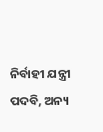ନିର୍ବାହୀ ଯନ୍ତ୍ରୀ ପଦବି, ଅନ୍ୟ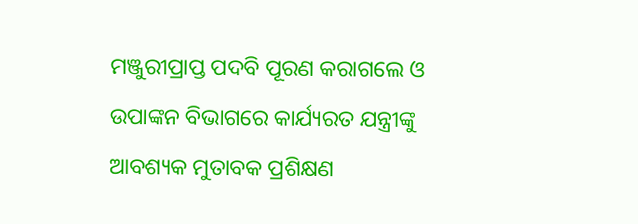ମଞ୍ଜୁରୀପ୍ରାପ୍ତ ପଦବି ପୂରଣ କରାଗଲେ ଓ ଉପାଙ୍କନ ବିଭାଗରେ କାର୍ଯ୍ୟରତ ଯନ୍ତ୍ରୀଙ୍କୁ ଆବଶ୍ୟକ ମୁତାବକ ପ୍ରଶିକ୍ଷଣ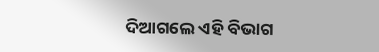ଦିଆଗଲେ ଏହି ବିଭାଗ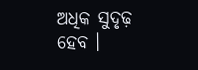ଅଧିକ ସୁଦୃଢ଼ ହେବ ।